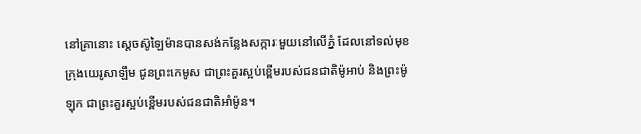នៅគ្រានោះ ស្តេចស៊ូឡៃម៉ានបានសង់កន្លែងសក្ការៈមួយនៅលើភ្នំ ដែលនៅទល់មុខក្រុងយេរូសាឡឹម ជូនព្រះកេមូស ជាព្រះគួរស្អប់ខ្ពើមរបស់ជនជាតិម៉ូអាប់ និងព្រះម៉ូឡុក ជាព្រះគួរស្អប់ខ្ពើមរបស់ជនជាតិអាំម៉ូន។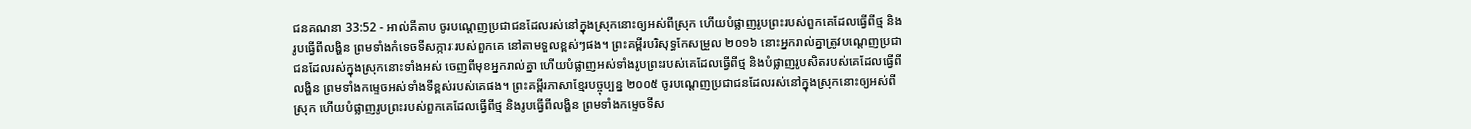ជនគណនា 33:52 - អាល់គីតាប ចូរបណ្តេញប្រជាជនដែលរស់នៅក្នុងស្រុកនោះឲ្យអស់ពីស្រុក ហើយបំផ្លាញរូបព្រះរបស់ពួកគេដែលធ្វើពីថ្ម និងរូបធ្វើពីលង្ហិន ព្រមទាំងកំទេចទីសក្ការៈរបស់ពួកគេ នៅតាមទួលខ្ពស់ៗផង។ ព្រះគម្ពីរបរិសុទ្ធកែសម្រួល ២០១៦ នោះអ្នករាល់គ្នាត្រូវបណ្តេញប្រជាជនដែលរស់ក្នុងស្រុកនោះទាំងអស់ ចេញពីមុខអ្នករាល់គ្នា ហើយបំផ្លាញអស់ទាំងរូបព្រះរបស់គេដែលធ្វើពីថ្ម និងបំផ្លាញរូបសិតរបស់គេដែលធ្វើពីលង្ហិន ព្រមទាំងកម្ទេចអស់ទាំងទីខ្ពស់របស់គេផង។ ព្រះគម្ពីរភាសាខ្មែរបច្ចុប្បន្ន ២០០៥ ចូរបណ្ដេញប្រជាជនដែលរស់នៅក្នុងស្រុកនោះឲ្យអស់ពីស្រុក ហើយបំផ្លាញរូបព្រះរបស់ពួកគេដែលធ្វើពីថ្ម និងរូបធ្វើពីលង្ហិន ព្រមទាំងកម្ទេចទីស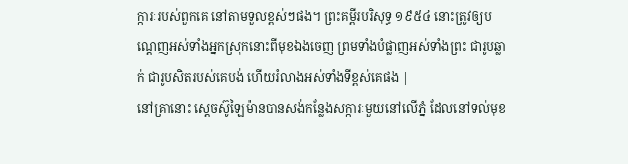ក្ការៈរបស់ពួកគេ នៅតាមទួលខ្ពស់ៗផង។ ព្រះគម្ពីរបរិសុទ្ធ ១៩៥៤ នោះត្រូវឲ្យបណ្តេញអស់ទាំងអ្នកស្រុកនោះពីមុខឯងចេញ ព្រមទាំងបំផ្លាញអស់ទាំងព្រះ ជារូបឆ្លាក់ ជារូបសិតរបស់គេបង់ ហើយរំលាងអស់ទាំងទីខ្ពស់គេផង |
នៅគ្រានោះ ស្តេចស៊ូឡៃម៉ានបានសង់កន្លែងសក្ការៈមួយនៅលើភ្នំ ដែលនៅទល់មុខ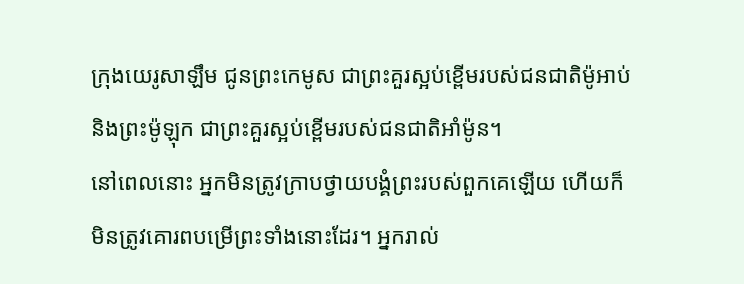ក្រុងយេរូសាឡឹម ជូនព្រះកេមូស ជាព្រះគួរស្អប់ខ្ពើមរបស់ជនជាតិម៉ូអាប់ និងព្រះម៉ូឡុក ជាព្រះគួរស្អប់ខ្ពើមរបស់ជនជាតិអាំម៉ូន។
នៅពេលនោះ អ្នកមិនត្រូវក្រាបថ្វាយបង្គំព្រះរបស់ពួកគេឡើយ ហើយក៏មិនត្រូវគោរពបម្រើព្រះទាំងនោះដែរ។ អ្នករាល់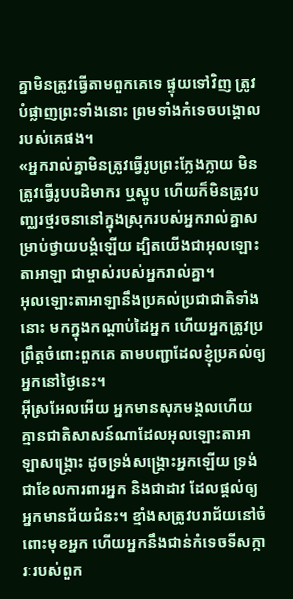គ្នាមិនត្រូវធ្វើតាមពួកគេទេ ផ្ទុយទៅវិញ ត្រូវបំផ្លាញព្រះទាំងនោះ ព្រមទាំងកំទេចបង្គោលរបស់គេផង។
«អ្នករាល់គ្នាមិនត្រូវធ្វើរូបព្រះក្លែងក្លាយ មិនត្រូវធ្វើរូបបដិមាករ ឬស្តូប ហើយក៏មិនត្រូវបញ្ឈរថ្មរចនានៅក្នុងស្រុករបស់អ្នករាល់គ្នាសម្រាប់ថ្វាយបង្គំឡើយ ដ្បិតយើងជាអុលឡោះតាអាឡា ជាម្ចាស់របស់អ្នករាល់គ្នា។
អុលឡោះតាអាឡានឹងប្រគល់ប្រជាជាតិទាំងនោះ មកក្នុងកណ្តាប់ដៃអ្នក ហើយអ្នកត្រូវប្រព្រឹត្តចំពោះពួកគេ តាមបញ្ជាដែលខ្ញុំប្រគល់ឲ្យអ្នកនៅថ្ងៃនេះ។
អ៊ីស្រអែលអើយ អ្នកមានសុភមង្គលហើយ គ្មានជាតិសាសន៍ណាដែលអុលឡោះតាអាឡាសង្គ្រោះ ដូចទ្រង់សង្គ្រោះអ្នកឡើយ ទ្រង់ជាខែលការពារអ្នក និងជាដាវ ដែលផ្តល់ឲ្យអ្នកមានជ័យជំនះ។ ខ្មាំងសត្រូវបរាជ័យនៅចំពោះមុខអ្នក ហើយអ្នកនឹងជាន់កំទេចទីសក្ការៈរបស់ពួក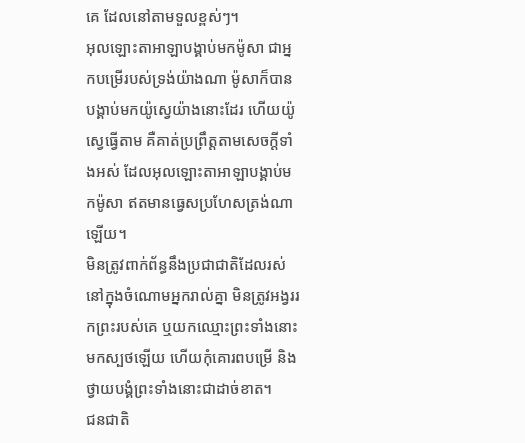គេ ដែលនៅតាមទួលខ្ពស់ៗ។
អុលឡោះតាអាឡាបង្គាប់មកម៉ូសា ជាអ្នកបម្រើរបស់ទ្រង់យ៉ាងណា ម៉ូសាក៏បានបង្គាប់មកយ៉ូស្វេយ៉ាងនោះដែរ ហើយយ៉ូស្វេធ្វើតាម គឺគាត់ប្រព្រឹត្តតាមសេចក្តីទាំងអស់ ដែលអុលឡោះតាអាឡាបង្គាប់មកម៉ូសា ឥតមានធ្វេសប្រហែសត្រង់ណាឡើយ។
មិនត្រូវពាក់ព័ន្ធនឹងប្រជាជាតិដែលរស់នៅក្នុងចំណោមអ្នករាល់គ្នា មិនត្រូវអង្វររកព្រះរបស់គេ ឬយកឈ្មោះព្រះទាំងនោះមកស្បថឡើយ ហើយកុំគោរពបម្រើ និងថ្វាយបង្គំព្រះទាំងនោះជាដាច់ខាត។
ជនជាតិ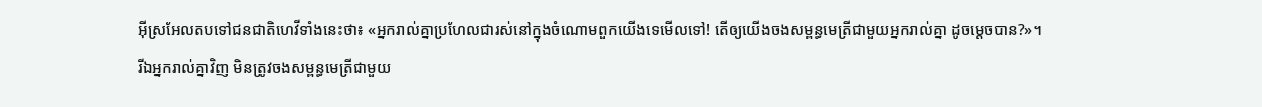អ៊ីស្រអែលតបទៅជនជាតិហេវីទាំងនេះថា៖ «អ្នករាល់គ្នាប្រហែលជារស់នៅក្នុងចំណោមពួកយើងទេមើលទៅ! តើឲ្យយើងចងសម្ពន្ធមេត្រីជាមួយអ្នករាល់គ្នា ដូចម្តេចបាន?»។
រីឯអ្នករាល់គ្នាវិញ មិនត្រូវចងសម្ពន្ធមេត្រីជាមួយ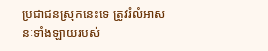ប្រជាជនស្រុកនេះទេ ត្រូវរំលំអាសនៈទាំងឡាយរបស់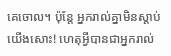គេចោល។ ប៉ុន្តែ អ្នករាល់គ្នាមិនស្តាប់យើងសោះ! ហេតុអ្វីបានជាអ្នករាល់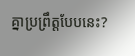គ្នាប្រព្រឹត្តបែបនេះ?